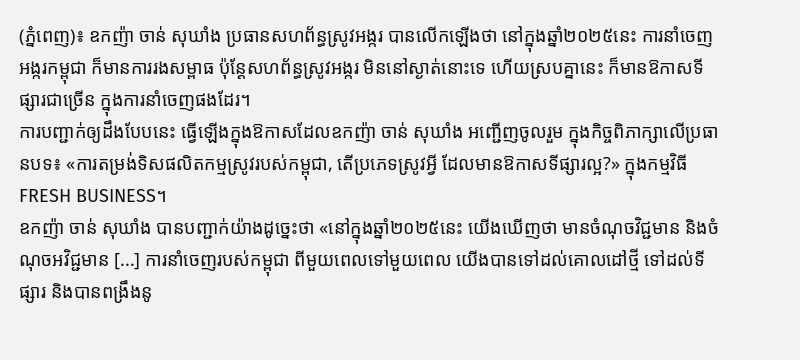(ភ្នំពេញ)៖ ឧកញ៉ា ចាន់ សុឃាំង ប្រធានសហព័ន្ធស្រូវអង្ករ បានលើកឡើងថា នៅក្នុងឆ្នាំ២០២៥នេះ ការនាំចេញអង្ករកម្ពុជា ក៏មានការរងសម្ពាធ ប៉ុន្ដែសហព័ន្ធស្រូវអង្ករ មិននៅស្ងាត់នោះទេ ហើយស្របគ្នានេះ ក៏មានឱកាសទីផ្សារជាច្រើន ក្នុងការនាំចេញផងដែរ។
ការបញ្ជាក់ឲ្យដឹងបែបនេះ ធ្វើឡើងក្នុងឱកាសដែលឧកញ៉ា ចាន់ សុឃាំង អញ្ជើញចូលរួម ក្នុងកិច្ចពិភាក្សាលើប្រធានបទ៖ «ការតម្រង់ទិសផលិតកម្មស្រូវរបស់កម្ពុជា, តើប្រភេទស្រូវអ្វី ដែលមានឱកាសទីផ្សារល្អ?» ក្នុងកម្មវិធី FRESH BUSINESS។
ឧកញ៉ា ចាន់ សុឃាំង បានបញ្ជាក់យ៉ាងដូច្នេះថា «នៅក្នុងឆ្នាំ២០២៥នេះ យើងឃើញថា មានចំណុចវិជ្ជមាន និងចំណុចអវិជ្ជមាន [...] ការនាំចេញរបស់កម្ពុជា ពីមួយពេលទៅមួយពេល យើងបានទៅដល់គោលដៅថ្មី ទៅដល់ទីផ្សារ និងបានពង្រឹងនូ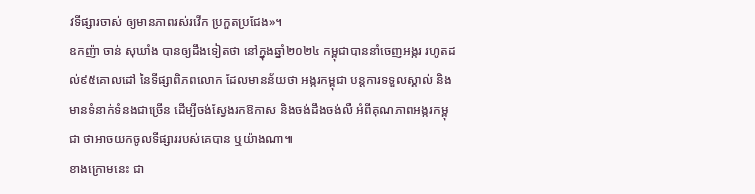វទីផ្សារចាស់ ឲ្យមានភាពរស់រវើក ប្រកួតប្រជែង»។
ឧកញ៉ា ចាន់ សុឃាំង បានឲ្យដឹងទៀតថា នៅក្នុងឆ្នាំ២០២៤ កម្ពុជាបាននាំចេញអង្ករ រហូតដល់៩៥គោលដៅ នៃទីផ្សាពិភពលោក ដែលមានន័យថា អង្ករកម្ពុជា បន្ដការទទួលស្គាល់ និងមានទំនាក់ទំនងជាច្រើន ដើម្បីចង់ស្វែងរកឱកាស និងចង់ដឹងចង់លឺ អំពីគុណភាពអង្ករកម្ពុជា ថាអាចយកចូលទីផ្សាររបស់គេបាន ឬយ៉ាងណា៕
ខាងក្រោមនេះ ជា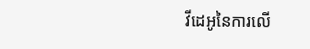វីដេអូនៃការលើ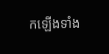កឡើងទាំង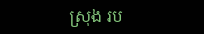ស្រុង រប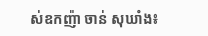ស់ឧកញ៉ា ចាន់ សុឃាំង៖